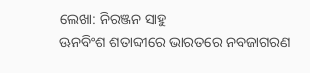ଲେଖା: ନିରଞ୍ଜନ ସାହୁ
ଊନବିଂଶ ଶତାବ୍ଦୀରେ ଭାରତରେ ନବଜାଗରଣ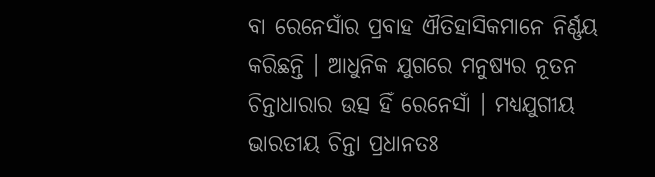ବା ରେନେସାଁର ପ୍ରବାହ ଐତିହାସିକମାନେ ନିର୍ଣ୍ଣୟ କରିଛନ୍ତି । ଆଧୁନିକ ଯୁଗରେ ମନୁଷ୍ୟର ନୂତନ ଚିନ୍ତାଧାରାର ଉତ୍ସ ହିଁ ରେନେସାଁ । ମଧ୍ୟଯୁଗୀୟ ଭାରତୀୟ ଚିନ୍ତା ପ୍ରଧାନତଃ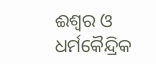ଈଶ୍ୱର ଓ ଧର୍ମକୈନ୍ଦ୍ରିକ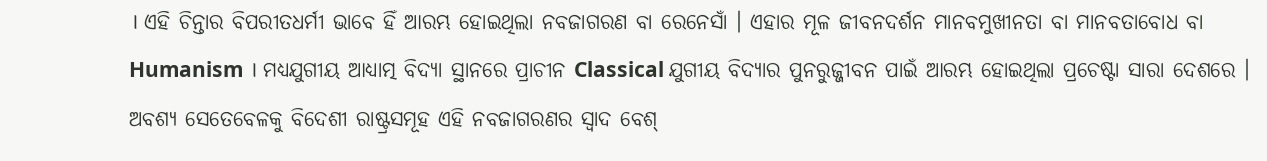। ଏହି ଚିନ୍ତାର ବିପରୀତଧର୍ମୀ ଭାବେ ହିଁ ଆରମ୍ଭ ହୋଇଥିଲା ନବଜାଗରଣ ବା ରେନେସାଁ । ଏହାର ମୂଳ ଜୀବନଦର୍ଶନ ମାନବମୁଖୀନତା ବା ମାନବତାବୋଧ ବା Humanism । ମଧ୍ୟଯୁଗୀୟ ଆଧ୍ୟାତ୍ମ ବିଦ୍ୟା ସ୍ଥାନରେ ପ୍ରାଚୀନ Classical ଯୁଗୀୟ ବିଦ୍ୟାର ପୁନରୁଜ୍ଜୀବନ ପାଇଁ ଆରମ୍ଭ ହୋଇଥିଲା ପ୍ରଚେଷ୍ଟା ସାରା ଦେଶରେ । ଅବଶ୍ୟ ସେତେବେଳକୁ ବିଦେଶୀ ରାଷ୍ଟ୍ରସମୂହ ଏହି ନବଜାଗରଣର ସ୍ଵାଦ ବେଶ୍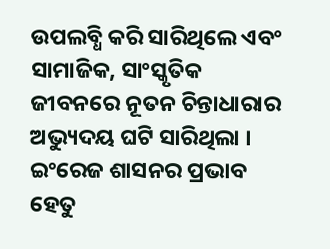ଉପଲବ୍ଧି କରି ସାରିଥିଲେ ଏବଂ ସାମାଜିକ, ସାଂସ୍କୃତିକ ଜୀବନରେ ନୂତନ ଚିନ୍ତାଧାରାର ଅଭ୍ୟୁଦୟ ଘଟି ସାରିଥିଲା । ଇଂରେଜ ଶାସନର ପ୍ରଭାବ ହେତୁ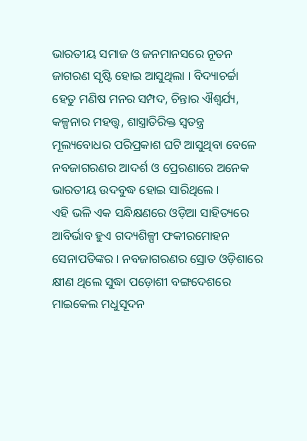ଭାରତୀୟ ସମାଜ ଓ ଜନମାନସରେ ନୂତନ ଜାଗରଣ ସୃଷ୍ଟି ହୋଇ ଆସୁଥିଲା । ବିଦ୍ୟାଚର୍ଚ୍ଚା ହେତୁ ମଣିଷ ମନର ସମ୍ପଦ, ଚିନ୍ତାର ଐଶ୍ୱର୍ଯ୍ୟ, କଳ୍ପନାର ମହତ୍ତ୍ଵ, ଶାସ୍ତ୍ରାତିରିକ୍ତ ସ୍ଵତନ୍ତ୍ର ମୂଲ୍ୟବୋଧର ପରିପ୍ରକାଶ ଘଟି ଆସୁଥିବା ବେଳେ ନବଜାଗରଣର ଆଦର୍ଶ ଓ ପ୍ରେରଣାରେ ଅନେକ ଭାରତୀୟ ଉଦବୁଦ୍ଧ ହୋଇ ସାରିଥିଲେ ।
ଏହି ଭଳି ଏକ ସନ୍ଧିକ୍ଷଣରେ ଓଡ଼ିଆ ସାହିତ୍ୟରେ ଆବିର୍ଭାବ ହୁଏ ଗଦ୍ୟଶିଳ୍ପୀ ଫକୀରମୋହନ ସେନାପତିଙ୍କର । ନବଜାଗରଣର ସ୍ରୋତ ଓଡ଼ିଶାରେ କ୍ଷୀଣ ଥିଲେ ସୁଦ୍ଧା ପଡ଼ୋଶୀ ବଙ୍ଗଦେଶରେ ମାଇକେଲ ମଧୁସୂଦନ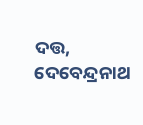ଦତ୍ତ, ଦେବେନ୍ଦ୍ରନାଥ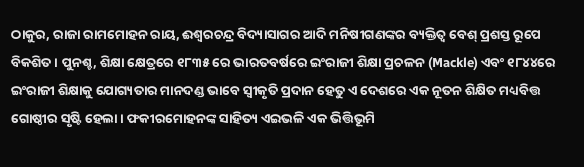ଠାକୁର, ରାଜା ରାମମୋହନ ରାୟ, ଈଶ୍ଵରଚନ୍ଦ୍ର ବିଦ୍ୟାସାଗର ଆଦି ମନିଷୀଗଣଙ୍କର ବ୍ୟକ୍ତିତ୍ଵ ବେଶ୍ ପ୍ରଶସ୍ତ ରୂପେ ବିକଶିତ । ପୁନଶ୍ଚ, ଶିକ୍ଷା କ୍ଷେତ୍ରରେ ୧୮୩୫ ରେ ଭାରତବର୍ଷରେ ଇଂରାଜୀ ଶିକ୍ଷା ପ୍ରଚଳନ (Mackle) ଏବଂ ୧୮୪୪ରେ ଇଂରାଜୀ ଶିକ୍ଷାକୁ ଯୋଗ୍ୟତାର ମାନଦଣ୍ଡ ଭାବେ ସ୍ଵୀକୃତି ପ୍ରଦାନ ହେତୁ ଏ ଦେଶରେ ଏକ ନୂତନ ଶିକ୍ଷିତ ମଧ୍ୟବିତ୍ତ ଗୋଷ୍ଠୀର ସୃଷ୍ଟି ହେଲା । ଫକୀରମୋହନଙ୍କ ସାହିତ୍ୟ ଏଇଭଳି ଏକ ଭିତ୍ତିଭୂମି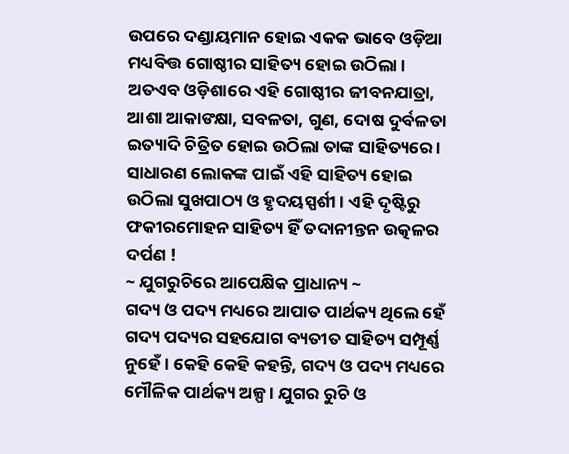ଉପରେ ଦଣ୍ଡାୟମାନ ହୋଇ ଏକକ ଭାବେ ଓଡ଼ିଆ ମଧ୍ୟବିତ୍ତ ଗୋଷ୍ଠୀର ସାହିତ୍ୟ ହୋଇ ଉଠିଲା । ଅତଏବ ଓଡ଼ିଶାରେ ଏହି ଗୋଷ୍ଠୀର ଜୀବନଯାତ୍ରା, ଆଶା ଆକାଙକ୍ଷା, ସବଳତା, ଗୁଣ, ଦୋଷ ଦୁର୍ବଳତା ଇତ୍ୟାଦି ଚିତ୍ରିତ ହୋଇ ଉଠିଲା ତାଙ୍କ ସାହିତ୍ୟରେ । ସାଧାରଣ ଲୋକଙ୍କ ପାଇଁ ଏହି ସାହିତ୍ୟ ହୋଇ ଉଠିଲା ସୁଖପାଠ୍ୟ ଓ ହୃଦୟସ୍ପର୍ଶୀ । ଏହି ଦୃଷ୍ଟିରୁ ଫକୀରମୋହନ ସାହିତ୍ୟ ହିଁ ତଦାନୀନ୍ତନ ଉତ୍କଳର ଦର୍ପଣ !
~ ଯୁଗରୁଚିରେ ଆପେକ୍ଷିକ ପ୍ରାଧାନ୍ୟ ~
ଗଦ୍ୟ ଓ ପଦ୍ୟ ମଧ୍ୟରେ ଆପାତ ପାର୍ଥକ୍ୟ ଥିଲେ ହେଁ ଗଦ୍ୟ ପଦ୍ୟର ସହଯୋଗ ବ୍ୟତୀତ ସାହିତ୍ୟ ସମ୍ପୂର୍ଣ୍ଣ ନୁହେଁ । କେହି କେହି କହନ୍ତି, ଗଦ୍ୟ ଓ ପଦ୍ୟ ମଧ୍ୟରେ ମୌଳିକ ପାର୍ଥକ୍ୟ ଅଳ୍ପ । ଯୁଗର ରୁଚି ଓ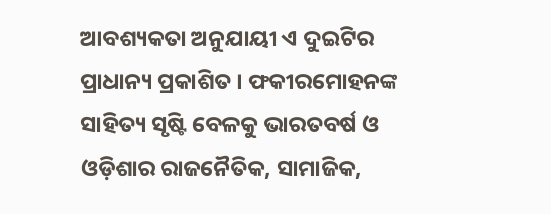ଆବଶ୍ୟକତା ଅନୁଯାୟୀ ଏ ଦୁଇଟିର ପ୍ରାଧାନ୍ୟ ପ୍ରକାଶିତ । ଫକୀରମୋହନଙ୍କ ସାହିତ୍ୟ ସୃଷ୍ଟି ବେଳକୁ ଭାରତବର୍ଷ ଓ ଓଡ଼ିଶାର ରାଜନୈତିକ, ସାମାଜିକ,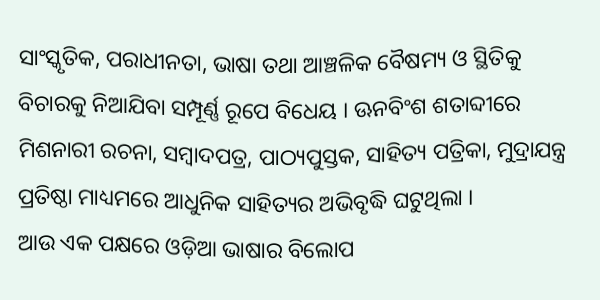ସାଂସ୍କୃତିକ, ପରାଧୀନତା, ଭାଷା ତଥା ଆଞ୍ଚଳିକ ବୈଷମ୍ୟ ଓ ସ୍ଥିତିକୁ ବିଚାରକୁ ନିଆଯିବା ସମ୍ପୂର୍ଣ୍ଣ ରୂପେ ବିଧେୟ । ଊନବିଂଶ ଶତାବ୍ଦୀରେ ମିଶନାରୀ ରଚନା, ସମ୍ବାଦପତ୍ର, ପାଠ୍ୟପୁସ୍ତକ, ସାହିତ୍ୟ ପତ୍ରିକା, ମୁଦ୍ରାଯନ୍ତ୍ର ପ୍ରତିଷ୍ଠା ମାଧ୍ୟମରେ ଆଧୁନିକ ସାହିତ୍ୟର ଅଭିବୃଦ୍ଧି ଘଟୁଥିଲା ।
ଆଉ ଏକ ପକ୍ଷରେ ଓଡ଼ିଆ ଭାଷାର ବିଲୋପ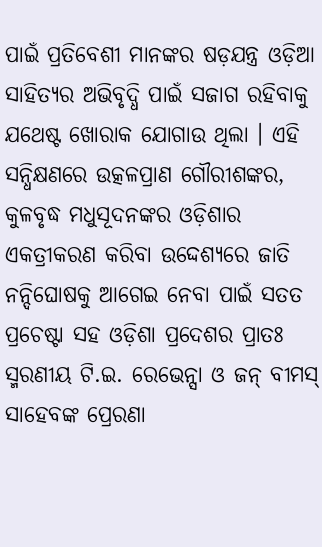ପାଇଁ ପ୍ରତିବେଶୀ ମାନଙ୍କର ଷଡ଼ଯନ୍ତ୍ର ଓଡ଼ିଆ ସାହିତ୍ୟର ଅଭିବୃଦ୍ଧି ପାଇଁ ସଜାଗ ରହିବାକୁ ଯଥେଷ୍ଟ ଖୋରାକ ଯୋଗାଉ ଥିଲା । ଏହି ସନ୍ଧିକ୍ଷଣରେ ଉତ୍କଳପ୍ରାଣ ଗୌରୀଶଙ୍କର, କୁଳବୃଦ୍ଧ ମଧୁସୂଦନଙ୍କର ଓଡ଼ିଶାର ଏକତ୍ରୀକରଣ କରିବା ଉଦ୍ଦେଶ୍ୟରେ ଜାତି ନନ୍ଦିଘୋଷକୁ ଆଗେଇ ନେବା ପାଇଁ ସତତ ପ୍ରଚେଷ୍ଟା ସହ ଓଡ଼ିଶା ପ୍ରଦେଶର ପ୍ରାତଃ ସ୍ମରଣୀୟ ଟି.ଇ. ରେଭେନ୍ସା ଓ ଜନ୍ ବୀମସ୍ ସାହେବଙ୍କ ପ୍ରେରଣା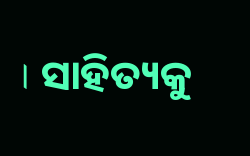। ସାହିତ୍ୟକୁ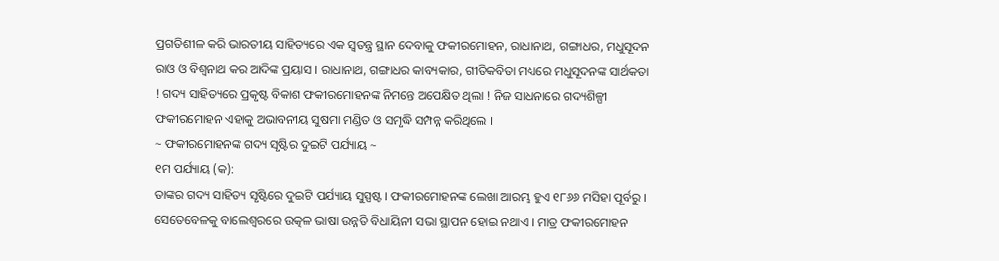ପ୍ରଗତିଶୀଳ କରି ଭାରତୀୟ ସାହିତ୍ୟରେ ଏକ ସ୍ବତନ୍ତ୍ର ସ୍ଥାନ ଦେବାକୁ ଫକୀରମୋହନ, ରାଧାନାଥ, ଗଙ୍ଗାଧର, ମଧୁସୂଦନ ରାଓ ଓ ବିଶ୍ଵନାଥ କର ଆଦିଙ୍କ ପ୍ରୟାସ । ରାଧାନାଥ, ଗଙ୍ଗାଧର କାବ୍ୟକାର, ଗୀତିକବିତା ମଧ୍ୟରେ ମଧୁସୂଦନଙ୍କ ସାର୍ଥକତା ! ଗଦ୍ୟ ସାହିତ୍ୟରେ ପ୍ରକୃଷ୍ଟ ବିକାଶ ଫକୀରମୋହନଙ୍କ ନିମନ୍ତେ ଅପେକ୍ଷିତ ଥିଲା ! ନିଜ ସାଧନାରେ ଗଦ୍ୟଶିଳ୍ପୀ ଫକୀରମୋହନ ଏହାକୁ ଅଭାବନୀୟ ସୁଷମା ମଣ୍ଡିତ ଓ ସମୃଦ୍ଧି ସମ୍ପନ୍ନ କରିଥିଲେ ।
~ ଫକୀରମୋହନଙ୍କ ଗଦ୍ୟ ସୃଷ୍ଟିର ଦୁଇଟି ପର୍ଯ୍ୟାୟ ~
୧ମ ପର୍ଯ୍ୟାୟ (କ):
ତାଙ୍କର ଗଦ୍ୟ ସାହିତ୍ୟ ସୃଷ୍ଟିରେ ଦୁଇଟି ପର୍ଯ୍ୟାୟ ସୁସ୍ପଷ୍ଟ । ଫକୀରମୋହନଙ୍କ ଲେଖା ଆରମ୍ଭ ହୁଏ ୧୮୬୬ ମସିହା ପୂର୍ବରୁ । ସେତେବେଳକୁ ବାଲେଶ୍ଵରରେ ଉତ୍କଳ ଭାଷା ଉନ୍ନତି ବିଧାୟିନୀ ସଭା ସ୍ଥାପନ ହୋଇ ନଥାଏ । ମାତ୍ର ଫକୀରମୋହନ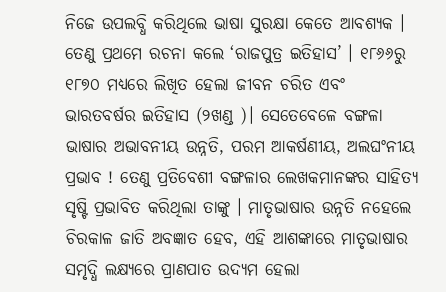ନିଜେ ଉପଲବ୍ଧି କରିଥିଲେ ଭାଷା ସୁରକ୍ଷା କେତେ ଆବଶ୍ୟକ । ତେଣୁ ପ୍ରଥମେ ରଚନା କଲେ ‘ରାଜପୁତ୍ର ଇତିହାସ’ । ୧୮୬୬ରୁ ୧୮୭୦ ମଧ୍ୟରେ ଲିଖିତ ହେଲା ଜୀବନ ଚରିତ ଏବଂ ଭାରତବର୍ଷର ଇତିହାସ (୨ଖଣ୍ଡ )। ସେତେବେଳେ ବଙ୍ଗଳା ଭାଷାର ଅଭାବନୀୟ ଉନ୍ନତି, ପରମ ଆକର୍ଷଣୀୟ, ଅଲଘଂନୀୟ ପ୍ରଭାବ ! ତେଣୁ ପ୍ରତିବେଶୀ ବଙ୍ଗଳାର ଲେଖକମାନଙ୍କର ସାହିତ୍ୟ ସୃଷ୍ଟି ପ୍ରଭାବିତ କରିଥିଲା ତାଙ୍କୁ । ମାତୃଭାଷାର ଉନ୍ନତି ନହେଲେ ଚିରକାଳ ଜାତି ଅବଜ୍ଞାତ ହେବ, ଏହି ଆଶଙ୍କାରେ ମାତୃଭାଷାର ସମୃଦ୍ଧି ଲକ୍ଷ୍ୟରେ ପ୍ରାଣପାତ ଉଦ୍ୟମ ହେଲା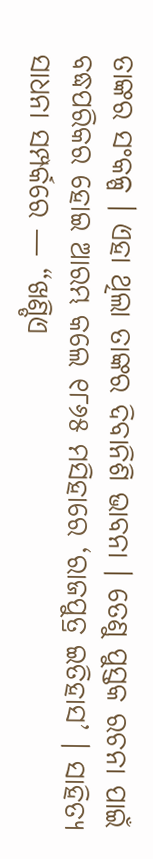ତାଙ୍କର ସଂକଳ୍ପ । ଏହା ଥିଲା ତାଙ୍କର ଦିବାନିଶି ଭାବନା । ତେଣୁ ପୁସ୍ତକ ରଚନା ପାଇଁ ବଦ୍ଧପରିକର ହୋଇ ଆରମ୍ଭ କଲେ ୧୮୬୫ ମସିହାରେ ‘ରାଜପୁତ୍ର ଇତିହାସ’ । ସାହିତ୍ୟ ସାଧନା ସମ୍ପର୍କରେ — “ଖଣ୍ଡିଏ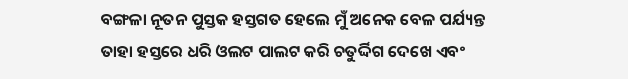ବଙ୍ଗଳା ନୂତନ ପୁସ୍ତକ ହସ୍ତଗତ ହେଲେ ମୁଁ ଅନେକ ବେଳ ପର୍ଯ୍ୟନ୍ତ ତାହା ହସ୍ତରେ ଧରି ଓଲଟ ପାଲଟ କରି ଚତୁର୍ଦ୍ଦିଗ ଦେଖେ ଏବଂ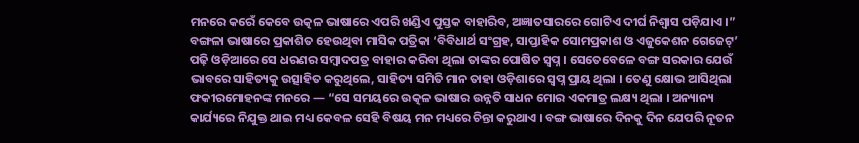ମନରେ କରେଁ କେବେ ଉତ୍କଳ ଭାଷାରେ ଏପରି ଖଣ୍ଡିଏ ପୁସ୍ତକ ବାହାରିବ, ଅଜ୍ଞାତସାରରେ ଗୋଟିଏ ଦୀର୍ଘ ନିଶ୍ଵାସ ପଡ଼ିଯାଏ ।”
ବଙ୍ଗଳା ଭାଷାରେ ପ୍ରକାଶିତ ହେଉଥିବା ମାସିକ ପତ୍ରିକା ‘ବିବିଧାର୍ଥ ସଂଗ୍ରହ, ସାପ୍ତାହିକ ସୋମପ୍ରକାଶ ଓ ଏଜୁକେଶନ ଗେଜେଟ୍’ ପଢ଼ି ଓଡ଼ିଆରେ ସେ ଧରଣର ସମ୍ବାଦପତ୍ର ବାହାର କରିବା ଥିଲା ତାଙ୍କର ପୋଷିତ ସ୍ଵପ୍ନ । ସେତେବେଳେ ବଙ୍ଗ ସରକାର ଯେଉଁ ଭାବରେ ସାହିତ୍ୟକୁ ଉତ୍ସାହିତ କରୁଥିଲେ, ସାହିତ୍ୟ ସମିତି ମାନ ତାହା ଓଡ଼ିଶାରେ ସ୍ଵପ୍ନ ପ୍ରାୟ ଥିଲା । ତେଣୁ କ୍ଷୋଭ ଆସିଥିଲା ଫକୀରମୋହନଙ୍କ ମନରେ — “ସେ ସମୟରେ ଉତ୍କଳ ଭାଷାର ଉନ୍ନତି ସାଧନ ମୋର ଏକମାତ୍ର ଲକ୍ଷ୍ୟ ଥିଲା । ଅନ୍ୟାନ୍ୟ କାର୍ଯ୍ୟରେ ନିଯୁକ୍ତ ଥାଇ ମଧ୍ୟ କେବଳ ସେହି ବିଷୟ ମନ ମଧ୍ୟରେ ଚିନ୍ତା କରୁଥାଏ । ବଙ୍ଗ ଭାଷାରେ ଦିନକୁ ଦିନ ଯେପରି ନୂତନ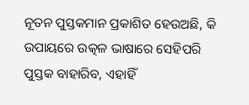ନୂତନ ପୁସ୍ତକମାନ ପ୍ରକାଶିତ ହେଉଅଛି, କି ଉପାୟରେ ଉତ୍କଳ ଭାଷାରେ ସେହିପରି ପୁସ୍ତକ ବାହାରିବ, ଏହାହିଁ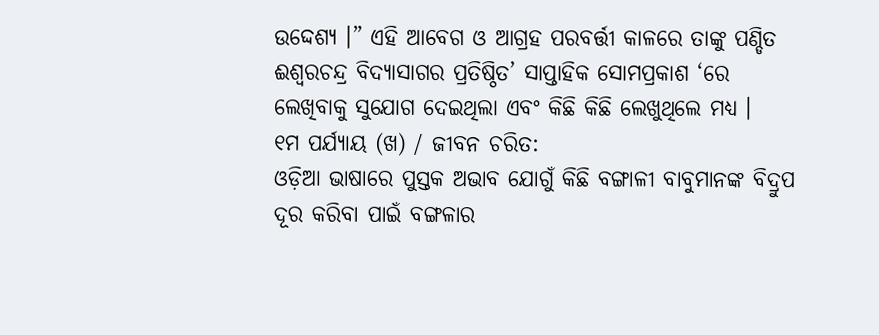ଉଦ୍ଦେଶ୍ୟ ।” ଏହି ଆବେଗ ଓ ଆଗ୍ରହ ପରବର୍ତ୍ତୀ କାଳରେ ତାଙ୍କୁ ପଣ୍ଡିତ ଈଶ୍ଵରଚନ୍ଦ୍ର ବିଦ୍ୟାସାଗର ପ୍ରତିଷ୍ଠିତ’ ସାପ୍ତାହିକ ସୋମପ୍ରକାଶ ‘ରେ ଲେଖିବାକୁ ସୁଯୋଗ ଦେଇଥିଲା ଏବଂ କିଛି କିଛି ଲେଖୁଥିଲେ ମଧ୍ୟ ।
୧ମ ପର୍ଯ୍ୟାୟ (ଖ) / ଜୀବନ ଚରିତ:
ଓଡ଼ିଆ ଭାଷାରେ ପୁସ୍ତକ ଅଭାବ ଯୋଗୁଁ କିଛି ବଙ୍ଗାଳୀ ବାବୁମାନଙ୍କ ବିଦ୍ରୁପ ଦୂର କରିବା ପାଇଁ ବଙ୍ଗଳାର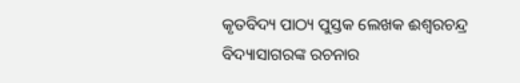କୃତବିଦ୍ୟ ପାଠ୍ୟ ପୁସ୍ତକ ଲେଖକ ଈଶ୍ଵରଚନ୍ଦ୍ର ବିଦ୍ୟାସାଗରଙ୍କ ରଚନାର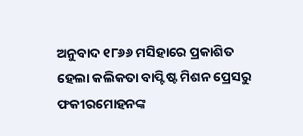ଅନୁବାଦ ୧୮୬୬ ମସିହାରେ ପ୍ରକାଶିତ ହେଲା କଲିକତା ବାପ୍ଟିଷ୍ଟ ମିଶନ ପ୍ରେସରୁ ଫକୀରମୋହନଙ୍କ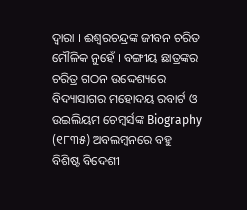ଦ୍ଵାରା । ଈଶ୍ଵରଚନ୍ଦ୍ରଙ୍କ ଜୀବନ ଚରିତ ମୌଳିକ ନୁହେଁ । ବଙ୍ଗୀୟ ଛାତ୍ରଙ୍କର ଚରିତ୍ର ଗଠନ ଉଦ୍ଦେଶ୍ୟରେ ବିଦ୍ୟାସାଗର ମହୋଦୟ ରବାର୍ଟ ଓ ଉଇଲିୟମ ଚେମ୍ବର୍ସଙ୍କ Biography (୧୮୩୫) ଅବଲମ୍ବନରେ ବହୁ ବିଶିଷ୍ଟ ବିଦେଶୀ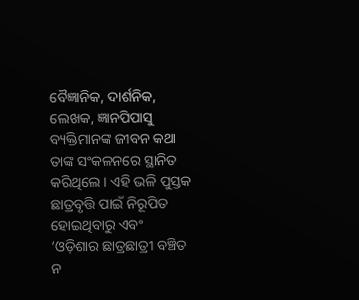ବୈଜ୍ଞାନିକ, ଦାର୍ଶନିକ, ଲେଖକ, ଜ୍ଞାନପିପାସୁ ବ୍ୟକ୍ତିମାନଙ୍କ ଜୀବନ କଥା ତାଙ୍କ ସଂକଳନରେ ସ୍ଥାନିତ କରିଥିଲେ । ଏହି ଭଳି ପୁସ୍ତକ ଛାତ୍ରବୃତ୍ତି ପାଇଁ ନିରୂପିତ ହୋଇଥିବାରୁ ଏବଂ ‘ଓଡ଼ିଶାର ଛାତ୍ରଛାତ୍ରୀ ବଞ୍ଚିତ ନ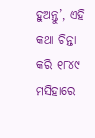ହୁଅନ୍ତୁ’, ଏହି କଥା ଚିନ୍ତା କରି ୧୮୪୯ ମସିହାରେ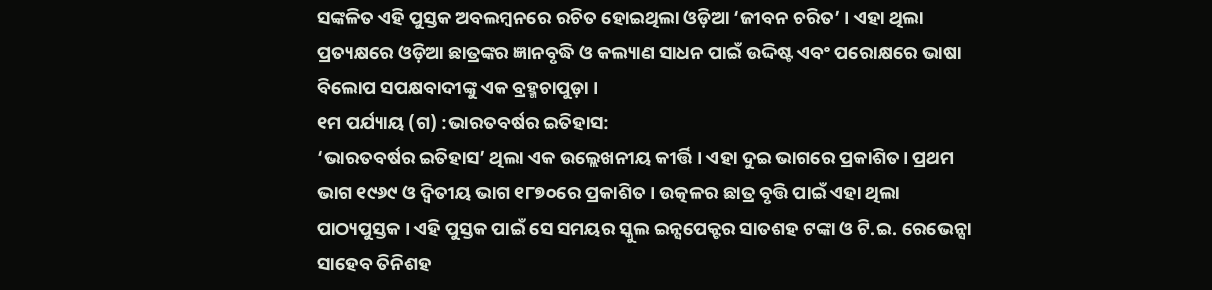ସଙ୍କଳିତ ଏହି ପୁସ୍ତକ ଅବଲମ୍ବନରେ ରଚିତ ହୋଇଥିଲା ଓଡ଼ିଆ ‘ଜୀବନ ଚରିତ’ । ଏହା ଥିଲା ପ୍ରତ୍ୟକ୍ଷରେ ଓଡ଼ିଆ ଛାତ୍ରଙ୍କର ଜ୍ଞାନବୃଦ୍ଧି ଓ କଲ୍ୟାଣ ସାଧନ ପାଇଁ ଉଦ୍ଦିଷ୍ଟ ଏବଂ ପରୋକ୍ଷରେ ଭାଷା ବିଲୋପ ସପକ୍ଷବାଦୀଙ୍କୁ ଏକ ବ୍ରହ୍ମଚାପୁଡ଼ା ।
୧ମ ପର୍ଯ୍ୟାୟ (ଗ) :ଭାରତବର୍ଷର ଇତିହାସ:
‘ଭାରତବର୍ଷର ଇତିହାସ’ ଥିଲା ଏକ ଉଲ୍ଲେଖନୀୟ କୀର୍ତ୍ତି । ଏହା ଦୁଇ ଭାଗରେ ପ୍ରକାଶିତ। ପ୍ରଥମ ଭାଗ ୧୯୬୯ ଓ ଦ୍ଵିତୀୟ ଭାଗ ୧୮୭୦ରେ ପ୍ରକାଶିତ । ଉତ୍କଳର ଛାତ୍ର ବୃତ୍ତି ପାଇଁ ଏହା ଥିଲା ପାଠ୍ୟପୁସ୍ତକ । ଏହି ପୁସ୍ତକ ପାଇଁ ସେ ସମୟର ସ୍କୁଲ ଇନ୍ସପେକ୍ଟର ସାତଶହ ଟଙ୍କା ଓ ଟି.ଇ. ରେଭେନ୍ସା ସାହେବ ତିନିଶହ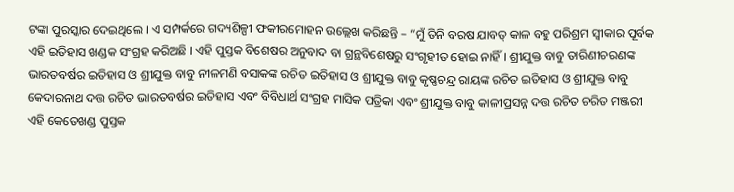ଟଙ୍କା ପୁରସ୍କାର ଦେଇଥିଲେ । ଏ ସମ୍ପର୍କରେ ଗଦ୍ୟଶିଳ୍ପୀ ଫକୀରମୋହନ ଉଲ୍ଲେଖ କରିଛନ୍ତି – “ମୁଁ ତିନି ବରଷ ଯାବତ୍ କାଳ ବହୁ ପରିଶ୍ରମ ସ୍ଵୀକାର ପୂର୍ବକ ଏହି ଇତିହାସ ଖଣ୍ଡକ ସଂଗ୍ରହ କରିଅଛି । ଏହି ପୁସ୍ତକ ବିଶେଷର ଅନୁବାଦ ବା ଗ୍ରନ୍ଥବିଶେଷରୁ ସଂଗୃହୀତ ହୋଇ ନାହିଁ । ଶ୍ରୀଯୁକ୍ତ ବାବୁ ତାରିଣୀଚରଣଙ୍କ ଭାରତବର୍ଷର ଇତିହାସ ଓ ଶ୍ରୀଯୁକ୍ତ ବାବୁ ନୀଳମଣି ବସାକଙ୍କ ରଚିତ ଇତିହାସ ଓ ଶ୍ରୀଯୁକ୍ତ ବାବୁ କୃଷ୍ଣଚନ୍ଦ୍ର ରାୟଙ୍କ ରଚିତ ଇତିହାସ ଓ ଶ୍ରୀଯୁକ୍ତ ବାବୁ କେଦାରନାଥ ଦତ୍ତ ରଚିତ ଭାରତବର୍ଷର ଇତିହାସ ଏବଂ ବିବିଧାର୍ଥ ସଂଗ୍ରହ ମାସିକ ପତ୍ରିକା ଏବଂ ଶ୍ରୀଯୁକ୍ତ ବାବୁ କାଳୀପ୍ରସନ୍ନ ଦତ୍ତ ରଚିତ ଚରିତ ମଞ୍ଜରୀ ଏହି କେତେଖଣ୍ଡ ପୁସ୍ତକ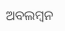ଅବଲମ୍ବନ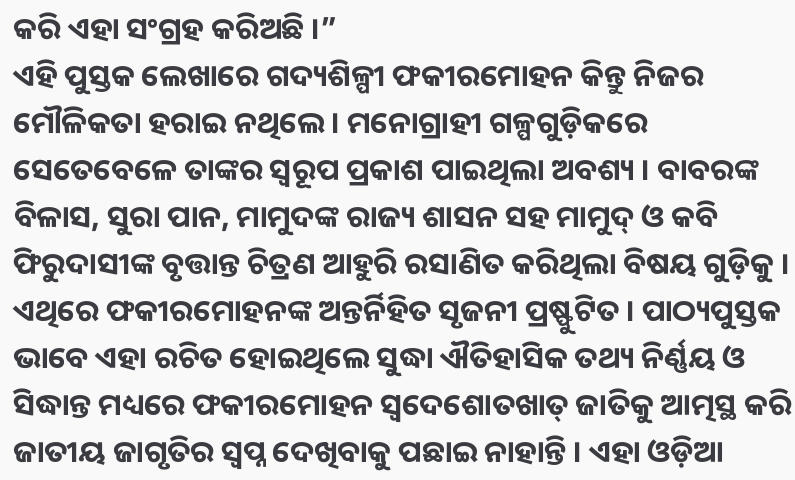କରି ଏହା ସଂଗ୍ରହ କରିଅଛି ।”
ଏହି ପୁସ୍ତକ ଲେଖାରେ ଗଦ୍ୟଶିଳ୍ପୀ ଫକୀରମୋହନ କିନ୍ତୁ ନିଜର ମୌଳିକତା ହରାଇ ନଥିଲେ । ମନୋଗ୍ରାହୀ ଗଳ୍ପଗୁଡ଼ିକରେ ସେତେବେଳେ ତାଙ୍କର ସ୍ଵରୂପ ପ୍ରକାଶ ପାଇଥିଲା ଅବଶ୍ୟ । ବାବରଙ୍କ ବିଳାସ, ସୁରା ପାନ, ମାମୁଦଙ୍କ ରାଜ୍ୟ ଶାସନ ସହ ମାମୁଦ୍ ଓ କବି ଫିରୁଦାସୀଙ୍କ ବୃତ୍ତାନ୍ତ ଚିତ୍ରଣ ଆହୁରି ରସାଣିତ କରିଥିଲା ବିଷୟ ଗୁଡ଼ିକୁ । ଏଥିରେ ଫକୀରମୋହନଙ୍କ ଅନ୍ତର୍ନିହିତ ସୃଜନୀ ପ୍ରଷ୍ଫୁଟିତ । ପାଠ୍ୟପୁସ୍ତକ ଭାବେ ଏହା ରଚିତ ହୋଇଥିଲେ ସୁଦ୍ଧା ଐତିହାସିକ ତଥ୍ୟ ନିର୍ଣ୍ଣୟ ଓ ସିଦ୍ଧାନ୍ତ ମଧ୍ୟରେ ଫକୀରମୋହନ ସ୍ଵଦେଶୋତଖାତ୍ ଜାତିକୁ ଆତ୍ମସ୍ଥ କରି ଜାତୀୟ ଜାଗୃତିର ସ୍ଵପ୍ନ ଦେଖିବାକୁ ପଛାଇ ନାହାନ୍ତି । ଏହା ଓଡ଼ିଆ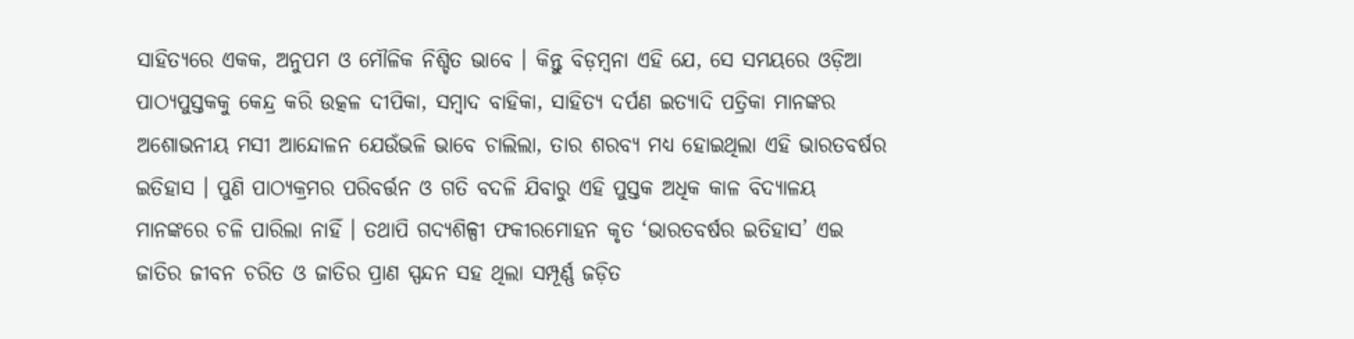ସାହିତ୍ୟରେ ଏକକ, ଅନୁପମ ଓ ମୌଳିକ ନିଶ୍ଚିତ ଭାବେ । କିନ୍ତୁ ବିଡ଼ମ୍ବନା ଏହି ଯେ, ସେ ସମୟରେ ଓଡ଼ିଆ ପାଠ୍ୟପୁସ୍ତକକୁ କେନ୍ଦ୍ର କରି ଉତ୍କଳ ଦୀପିକା, ସମ୍ବାଦ ବାହିକା, ସାହିତ୍ୟ ଦର୍ପଣ ଇତ୍ୟାଦି ପତ୍ରିକା ମାନଙ୍କର ଅଶୋଭନୀୟ ମସୀ ଆନ୍ଦୋଳନ ଯେଉଁଭଳି ଭାବେ ଚାଲିଲା, ତାର ଶରବ୍ୟ ମଧ୍ୟ ହୋଇଥିଲା ଏହି ଭାରତବର୍ଷର ଇତିହାସ । ପୁଣି ପାଠ୍ୟକ୍ରମର ପରିବର୍ତ୍ତନ ଓ ଗତି ବଦଳି ଯିବାରୁ ଏହି ପୁସ୍ତକ ଅଧିକ କାଳ ବିଦ୍ୟାଳୟ ମାନଙ୍କରେ ଚଳି ପାରିଲା ନାହିଁ । ତଥାପି ଗଦ୍ୟଶିଳ୍ପୀ ଫକୀରମୋହନ କୃତ ‘ଭାରତବର୍ଷର ଇତିହାସ’ ଏଇ ଜାତିର ଜୀବନ ଚରିତ ଓ ଜାତିର ପ୍ରାଣ ସ୍ପନ୍ଦନ ସହ ଥିଲା ସମ୍ପୂର୍ଣ୍ଣ ଜଡ଼ିତ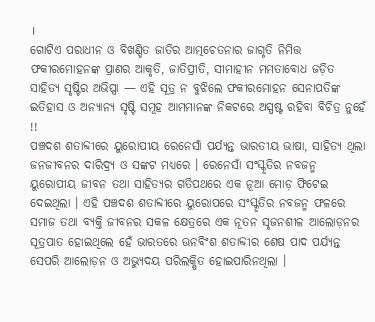।
ଗୋଟିଏ ପରାଧୀନ ଓ ବିଖଣ୍ଡିତ ଜାତିର ଆତ୍ମଚେତନାର ଜାଗୃତି ନିମିତ୍ତ ଫକୀରମୋହନଙ୍କ ପ୍ରାଣର ଆକୃତି, ଜାତିପ୍ରୀତି, ସୀମାହୀନ ମମତାବୋଧ ଜଡ଼ିତ ସାହିତ୍ୟ ସୃଷ୍ଟିର ଅଭିପ୍ସା — ଏହି ସୂତ୍ର ନ ବୁଝିଲେ ଫକୀରମୋହନ ସେନାପତିଙ୍କ ଇତିହାସ ଓ ଅନ୍ୟାନ୍ୟ ସୃଷ୍ଟି ସମୂହ ଆମମାନଙ୍କ ନିକଟରେ ଅସ୍ପଷ୍ଟ ରହିବା ବିଚିତ୍ର ନୁହେଁ !!
ପଞ୍ଚଦଶ ଶତାବ୍ଦୀରେ ୟୁରୋପୀୟ ରେନେସାଁ ପର୍ଯ୍ୟନ୍ତ ଭାରତୀୟ ଭାଷା, ସାହିତ୍ୟ ଥିଲା ଜନଜୀବନର ଦାରିଦ୍ର୍ୟ ଓ ସଙ୍କଟ ମଧ୍ୟରେ । ରେନେସାଁ ସଂସ୍କୃତିର ନବଜନ୍ମ ୟୁରୋପୀୟ ଜୀବନ ତଥା ସାହିତ୍ୟର ଗତିପଥରେ ଏକ ନୂଆ ମୋଡ଼ ଫିଟେଇ ଦେଇଥିଲା । ଏହି ପଞ୍ଚଦଶ ଶତାବ୍ଦୀରେ ୟୁରୋପରେ ସଂସ୍କୃତିର ନବଜନ୍ମ ଫଳରେ ସମାଜ ତଥା ବ୍ୟକ୍ତି ଜୀବନର ସକଳ କ୍ଷେତ୍ରରେ ଏକ ନୂତନ ସୃଜନଶୀଳ ଆଲୋଡ଼ନର ସୂତ୍ରପାତ ହୋଇଥିଲେ ହେଁ ଭାରତରେ ଊନବିଂଶ ଶତାବ୍ଦୀର ଶେଷ ପାଦ ପର୍ଯ୍ୟନ୍ତ ସେପରି ଆଲୋଡ଼ନ ଓ ଅଭ୍ୟୁଦୟ ପରିଲକ୍ଷିତ ହୋଇପାରିନଥିଲା ।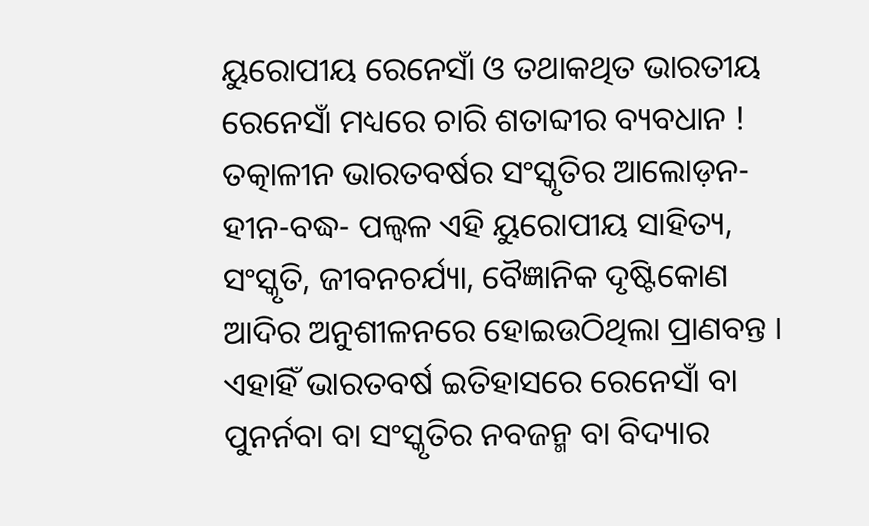ୟୁରୋପୀୟ ରେନେସାଁ ଓ ତଥାକଥିତ ଭାରତୀୟ ରେନେସାଁ ମଧ୍ୟରେ ଚାରି ଶତାବ୍ଦୀର ବ୍ୟବଧାନ ! ତତ୍କାଳୀନ ଭାରତବର୍ଷର ସଂସ୍କୃତିର ଆଲୋଡ଼ନ-ହୀନ-ବଦ୍ଧ- ପଲ୍ଵଳ ଏହି ୟୁରୋପୀୟ ସାହିତ୍ୟ, ସଂସ୍କୃତି, ଜୀବନଚର୍ଯ୍ୟା, ବୈଜ୍ଞାନିକ ଦୃଷ୍ଟିକୋଣ ଆଦିର ଅନୁଶୀଳନରେ ହୋଇଉଠିଥିଲା ପ୍ରାଣବନ୍ତ । ଏହାହିଁ ଭାରତବର୍ଷ ଇତିହାସରେ ରେନେସାଁ ବା ପୁନର୍ନବା ବା ସଂସ୍କୃତିର ନବଜନ୍ମ ବା ବିଦ୍ୟାର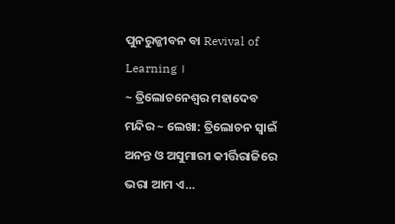ପୁନରୁଜ୍ଜୀବନ ବା Revival of Learning ।
~ ତ୍ରିଲୋଚନେଶ୍ୱର ମହାଦେବ ମନ୍ଦିର ~ ଲେଖା: ତ୍ରିଲୋଚନ ସ୍ୱାଇଁ ଅନନ୍ତ ଓ ଅସୁମାରୀ କୀର୍ତ୍ତିରାଜିରେ ଭରା ଆମ ଏ…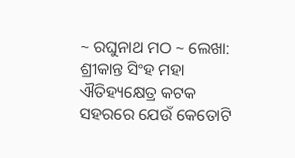~ ରଘୁନାଥ ମଠ ~ ଲେଖା: ଶ୍ରୀକାନ୍ତ ସିଂହ ମହା ଐତିହ୍ୟକ୍ଷେତ୍ର କଟକ ସହରରେ ଯେଉଁ କେତୋଟି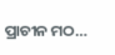ପ୍ରାଚୀନ ମଠ…